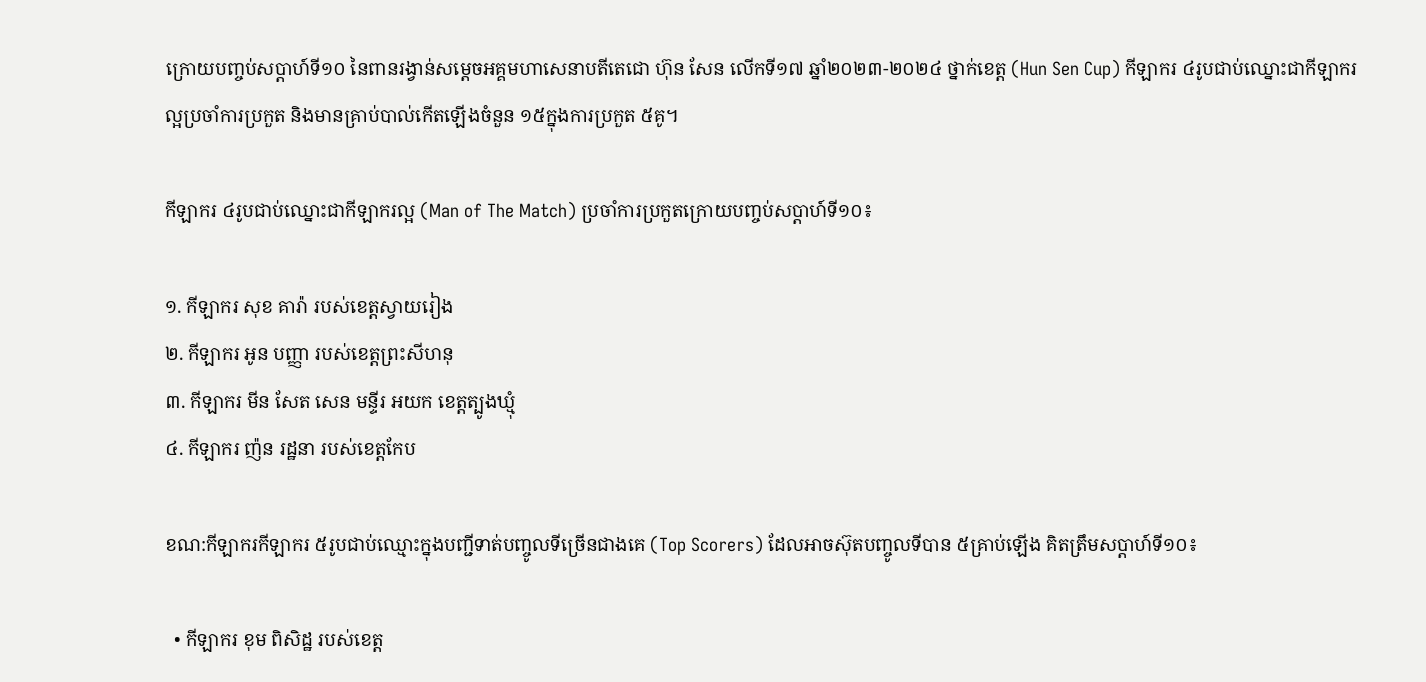ក្រោយបញ្ចប់សប្តាហ៍ទី១០ នៃពានរង្វាន់សម្តេចអគ្គមហាសេនាបតីតេជោ ហ៊ុន សែន លើកទី១៧ ឆ្នាំ២០២៣-២០២៤ ថ្នាក់ខេត្ត (Hun Sen Cup) កីឡាករ ៤រូបជាប់ឈ្នោះជាកីឡាករល្អប្រចាំការប្រកួត និងមានគ្រាប់បាល់កើតឡើងចំនួន ១៥ក្នុងការប្រកួត ៥គូ។

កីឡាករ ៤រូបជាប់ឈ្នោះជាកីឡាករល្អ (Man of The Match) ប្រចាំការប្រកួតក្រោយបញ្ចប់សប្តាហ៍ទី១០៖

១. កីឡាករ សុខ គារ៉ា របស់ខេត្តស្វាយរៀង
២. កីឡាករ អូន បញ្ញា របស់ខេត្តព្រះសីហនុ
៣. កីឡាករ មីន សែត សេន មន្ទីរ អយក ខេត្តត្បូងឃ្មុំ
៤. កីឡាករ ញ៉ន រដ្ឋនា របស់ខេត្តកែប

ខណ:កីឡាករកីឡាករ ៥រូបជាប់ឈ្មោះក្នុងបញ្ជីទាត់បញ្ចូលទីច្រើនជាងគេ (Top Scorers) ដែលអាចស៊ុតបញ្ចូលទីបាន ៥គ្រាប់ឡើង គិតត្រឹមសប្តាហ៍ទី១០៖

  • កីឡាករ ខុម ពិសិដ្ឋ របស់ខេត្ត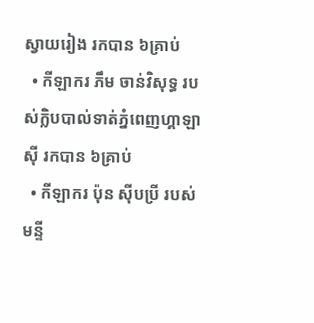ស្វាយរៀង រកបាន ៦គ្រាប់
  • កីឡាករ ភឹម ចាន់វិសុទ្ធ របស់ក្លិបបាល់ទាត់ភ្នំពេញហ្គាឡាស៊ី រកបាន ៦គ្រាប់
  • កីឡាករ ប៉ុន ស៊ីបប្រី របស់មន្ទី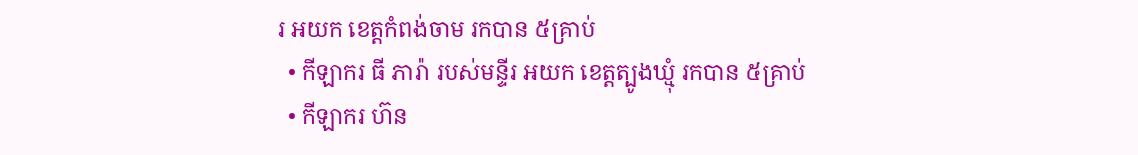រ អយក ខេត្តកំពង់ចាម រកបាន ៥គ្រាប់
  • កីឡាករ ធី ភារ៉ា របស់មន្ទីរ អយក ខេត្តត្បូងឃ្មុំ រកបាន ៥គ្រាប់
  • កីឡាករ ហ៊ន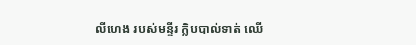លីហេង របស់មន្ទីរ ក្លិបបាល់ទាត់ ឈើ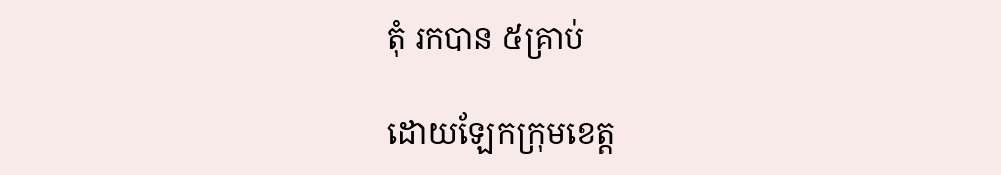តុំ រកបាន ៥គ្រាប់

ដោយឡែកក្រុមខេត្ត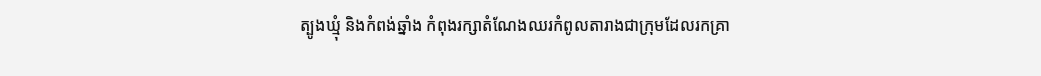ត្បូងឃ្មុំ និងកំពង់ឆ្នាំង កំពុងរក្សាតំណែងឈរកំពូលតារាងជាក្រុមដែលរកគ្រា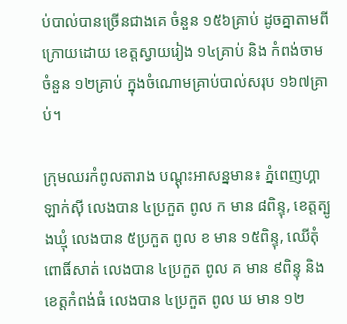ប់បាល់បានច្រើនជាងគេ ចំនួន ១៥៦គ្រាប់ ដូចគ្នាតាមពីក្រោយដោយ ខេត្តស្វាយរៀង ១៤គ្រាប់ និង កំពង់ចាម ចំនួន ១២គ្រាប់ ក្នុងចំណោមគ្រាប់បាល់សរុប ១៦៧គ្រាប់។

ក្រុមឈរកំពូលតារាង បណ្ដុះអាសន្នមាន៖ ភ្នំពេញហ្គាឡាក់ស៊ី លេងបាន ៤ប្រកួត ពូល ក មាន ៨ពិន្ទុ, ខេត្តត្បូងឃ្មុំ លេងបាន ៥ប្រកួត ពូល ខ មាន ១៥ពិន្ទុ, ឈើតុំ ពោធិ៍សាត់ លេងបាន ៤ប្រកួត ពូល គ មាន ៩ពិន្ទុ និង ខេត្តកំពង់ធំ លេងបាន ៤ប្រកួត ពូល ឃ មាន ១២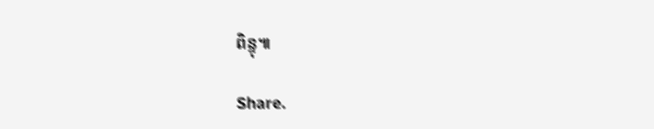ពិន្ទុ៕

Share.